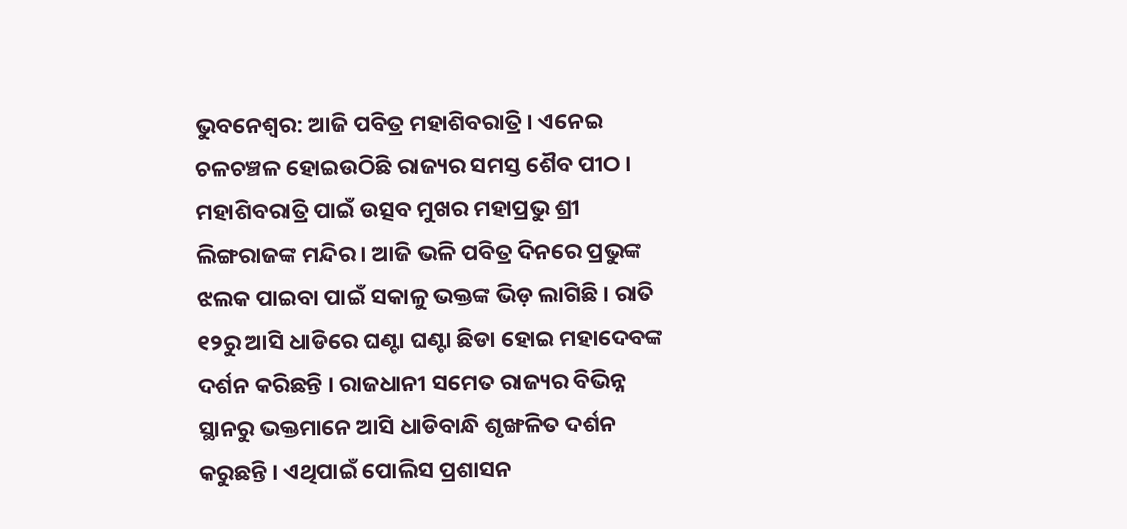ଭୁବନେଶ୍ବର: ଆଜି ପବିତ୍ର ମହାଶିବରାତ୍ରି । ଏନେଇ ଚଳଚଞ୍ଚଳ ହୋଇଉଠିଛି ରାଜ୍ୟର ସମସ୍ତ ଶୈବ ପୀଠ । ମହାଶିବରାତ୍ରି ପାଇଁ ଉତ୍ସବ ମୁଖର ମହାପ୍ରଭୁ ଶ୍ରୀ ଲିଙ୍ଗରାଜଙ୍କ ମନ୍ଦିର । ଆଜି ଭଳି ପବିତ୍ର ଦିନରେ ପ୍ରଭୁଙ୍କ ଝଲକ ପାଇବା ପାଇଁ ସକାଳୁ ଭକ୍ତଙ୍କ ଭିଡ଼ ଲାଗିଛି । ରାତି ୧୨ରୁ ଆସି ଧାଡିରେ ଘଣ୍ଟା ଘଣ୍ଟା ଛିଡା ହୋଇ ମହାଦେବଙ୍କ ଦର୍ଶନ କରିଛନ୍ତି । ରାଜଧାନୀ ସମେତ ରାଜ୍ୟର ବିଭିନ୍ନ ସ୍ଥାନରୁ ଭକ୍ତମାନେ ଆସି ଧାଡିବାନ୍ଧି ଶୃଙ୍ଖଳିତ ଦର୍ଶନ କରୁଛନ୍ତି । ଏଥିପାଇଁ ପୋଲିସ ପ୍ରଶାସନ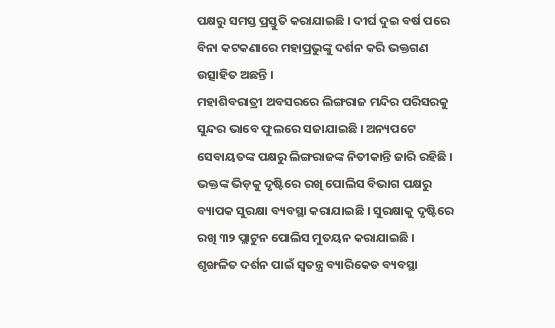ପକ୍ଷରୁ ସମସ୍ତ ପ୍ରସ୍ତୁତି କରାଯାଇଛି । ଦୀର୍ଘ ଦୁଇ ବର୍ଷ ପରେ ବିନା କଟକଣାରେ ମହାପ୍ରଭୁଙ୍କୁ ଦର୍ଶନ କରି ଭକ୍ତଗଣ ଉତ୍ସାହିତ ଅଛନ୍ତି ।
ମହାଶିବରାତ୍ରୀ ଅବସରରେ ଲିଙ୍ଗରାଜ ମନ୍ଦିର ପରିସରକୁ ସୁନ୍ଦର ଭାବେ ଫୁଲରେ ସଜାଯାଇଛି । ଅନ୍ୟପଟେ ସେବାୟତଙ୍କ ପକ୍ଷରୁ ଲିଙ୍ଗରାଜଙ୍କ ନିତୀକାନ୍ତି ଜାରି ରହିଛି । ଭକ୍ତଙ୍କ ଭିଡ଼କୁ ଦୃଷ୍ଟିରେ ରଖି ପୋଲିସ ବିଭାଗ ପକ୍ଷରୁ ବ୍ୟାପକ ସୁରକ୍ଷା ବ୍ୟବସ୍ଥା କରାଯାଇଛି । ସୁରକ୍ଷାକୁ ଦୃଷ୍ଟିରେ ରଖି ୩୨ ପ୍ଲାଟୁନ ପୋଲିସ ମୁତୟନ କରାଯାଇଛି । ଶୃଙ୍ଖଳିତ ଦର୍ଶନ ପାଇଁ ସ୍ୱତନ୍ତ୍ର ବ୍ୟାରିକେଡ ବ୍ୟବସ୍ଥା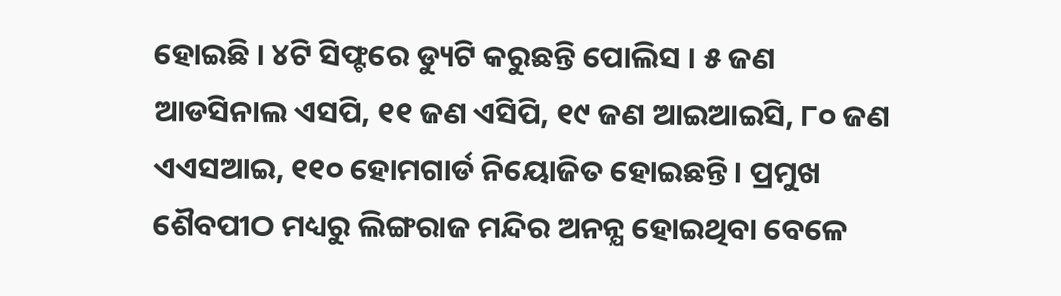ହୋଇଛି । ୪ଟି ସିଫ୍ଟରେ ଡ୍ୟୁଟି କରୁଛନ୍ତି ପୋଲିସ । ୫ ଜଣ ଆଡସିନାଲ ଏସପି, ୧୧ ଜଣ ଏସିପି, ୧୯ ଜଣ ଆଇଆଇସି, ୮୦ ଜଣ ଏଏସଆଇ, ୧୧୦ ହୋମଗାର୍ଡ ନିୟୋଜିତ ହୋଇଛନ୍ତି । ପ୍ରମୁଖ ଶୈବପୀଠ ମଧ୍ୟରୁ ଲିଙ୍ଗରାଜ ମନ୍ଦିର ଅନନ୍ଯ ହୋଇଥିବା ବେଳେ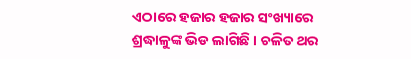ଏଠାରେ ହଜାର ହଜାର ସଂଖ୍ୟାରେ ଶ୍ରଦ୍ଧାଳୁଙ୍କ ଭିଡ ଲାଗିଛି । ଚଳିତ ଥର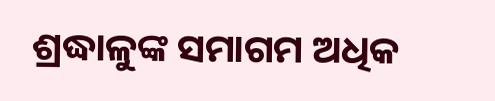ଶ୍ରଦ୍ଧାଳୁଙ୍କ ସମାଗମ ଅଧିକ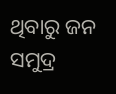ଥିବାରୁ ଜନ ସମୁଦ୍ର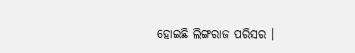ହୋଇଛି ଲିଙ୍ଗରାଜ ପରିସର ।